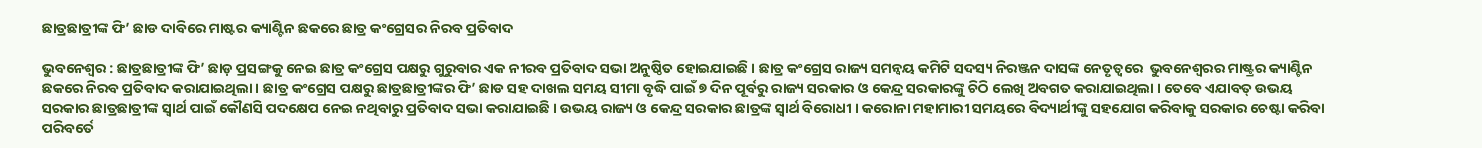ଛାତ୍ରଛାତ୍ରୀଙ୍କ ଫି’ ଛାଡ ଦାବିରେ ମାଷ୍ଟର କ୍ୟାଣ୍ଟିନ ଛକରେ ଛାତ୍ର କଂଗ୍ରେସର ନିରବ ପ୍ରତିବାଦ

ଭୁବନେଶ୍ୱର : ଛାତ୍ରଛାତ୍ରୀଙ୍କ ଫି’ ଛାଡ଼ ପ୍ରସଙ୍ଗକୁ ନେଇ ଛାତ୍ର କଂଗ୍ରେସ ପକ୍ଷରୁ ଗୁରୁବାର ଏକ ନୀରବ ପ୍ରତିବାଦ ସଭା ଅନୁଷ୍ଠିତ ହୋଇଯାଇଛି । ଛାତ୍ର କଂଗ୍ରେସ ରାଜ୍ୟ ସମନ୍ୱୟ କମିଟି ସଦସ୍ୟ ନିରଞ୍ଜନ ଦାସଙ୍କ ନେତୃତ୍ୱରେ  ଭୁବନେଶ୍ଵରର ମାଷ୍ଟ୍ରର କ୍ୟାଣ୍ଟିନ ଛକରେ ନିରବ ପ୍ରତିବାଦ କରାଯାଇଥିଲା । ଛାତ୍ର କଂଗ୍ରେସ ପକ୍ଷରୁ ଛାତ୍ରଛାତ୍ରୀଙ୍କର ଫି’ ଛାଡ ସହ ଦାଖଲ ସମୟ ସୀମା ବୃଦ୍ଧି ପାଇଁ ୭ ଦିନ ପୂର୍ବରୁ ରାଜ୍ୟ ସରକାର ଓ କେନ୍ଦ୍ର ସରକାରଙ୍କୁ ଚିଠି ଲେଖି ଅବଗତ କରାଯାଇଥିଲା । ତେବେ ଏଯାବତ୍ ଉଭୟ ସରକାର ଛାତ୍ରଛାତ୍ରୀଙ୍କ ସ୍ୱାର୍ଥ ପାଇଁ କୌଣସି ପଦକ୍ଷେପ ନେଇ ନଥିବାରୁ ପ୍ରତିବାଦ ସଭା କରାଯାଇଛି । ଉଭୟ ରାଜ୍ୟ ଓ କେନ୍ଦ୍ର ସରକାର ଛାତ୍ରଙ୍କ ସ୍ୱାର୍ଥ ବିରୋଧୀ । କରୋନା ମହାମାରୀ ସମୟରେ ବିଦ୍ୟାର୍ଥୀଙ୍କୁ ସହଯୋଗ କରିବାକୁ ସରକାର ଚେଷ୍ଟା କରିବା ପରିବର୍ତେ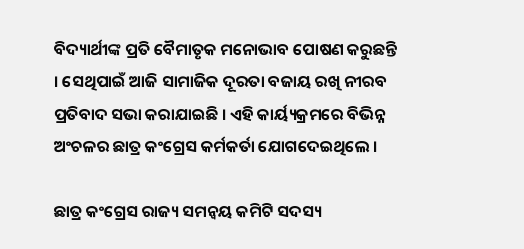ବିଦ୍ୟାର୍ଥୀଙ୍କ ପ୍ରତି ବୈମାତୃକ ମନୋଭାବ ପୋଷଣ କରୁଛନ୍ତି । ସେଥିପାଇଁ ଆଜି ସାମାଜିକ ଦୂରତା ବଜାୟ ରଖି ନୀରବ ପ୍ରତିବାଦ ସଭା କରାଯାଇଛି । ଏହି କାର୍ୟ୍ୟକ୍ରମରେ ବିଭିନ୍ନ ଅଂଚଳର ଛାତ୍ର କଂଗ୍ରେସ କର୍ମକର୍ତା ଯୋଗଦେଇଥିଲେ ।

ଛାତ୍ର କଂଗ୍ରେସ ରାଜ୍ୟ ସମନ୍ୱୟ କମିଟି ସଦସ୍ୟ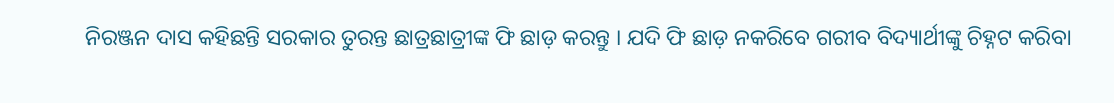ନିରଞ୍ଜନ ଦାସ କହିଛନ୍ତି ସରକାର ତୁରନ୍ତ ଛାତ୍ରଛାତ୍ରୀଙ୍କ ଫି ଛାଡ଼ କରନ୍ତୁ । ଯଦି ଫି ଛାଡ଼ ନକରିବେ ଗରୀବ ବିଦ୍ୟାର୍ଥୀଙ୍କୁ ଚିହ୍ନଟ କରିବା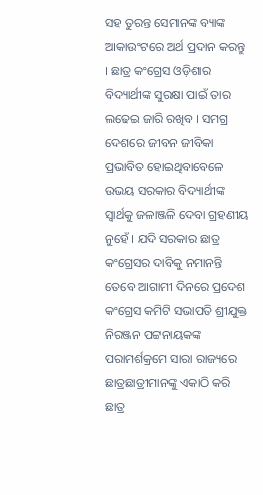ସହ ତୁରନ୍ତ ସେମାନଙ୍କ ବ୍ୟାଙ୍କ ଆକାଉଂଟରେ ଅର୍ଥ ପ୍ରଦାନ କରନ୍ତୁ । ଛାତ୍ର କଂଗ୍ରେସ ଓଡ଼ିଶାର ବିଦ୍ୟାର୍ଥୀଙ୍କ ସୁରକ୍ଷା ପାଇଁ ତାର ଲଢେଇ ଜାରି ରଖିବ । ସମଗ୍ର ଦେଶରେ ଜୀବନ ଜୀବିକା ପ୍ରଭାବିତ ହୋଇଥିବାବେଳେ ଉଭୟ ସରକାର ବିଦ୍ୟାର୍ଥୀଙ୍କ ସ୍ୱାର୍ଥକୁ ଜଳାଞ୍ଜଳି ଦେବା ଗ୍ରହଣୀୟ ନୁହେଁ । ଯଦି ସରକାର ଛାତ୍ର କଂଗ୍ରେସର ଦାବିକୁ ନମାନନ୍ତି ତେବେ ଆଗାମୀ ଦିନରେ ପ୍ରଦେଶ କଂଗ୍ରେସ କମିଟି ସଭାପତି ଶ୍ରୀଯୁକ୍ତ ନିରଞ୍ଜନ ପଟ୍ଟନାୟକଙ୍କ ପରାମର୍ଶକ୍ରମେ ସାରା ରାଜ୍ୟରେ ଛାତ୍ରଛାତ୍ରୀମାନଙ୍କୁ ଏକାଠି କରି ଛାତ୍ର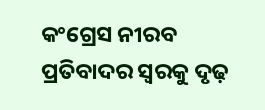କଂଗ୍ରେସ ନୀରବ ପ୍ରତିବାଦର ସ୍ୱରକୁ ଦୃଢ଼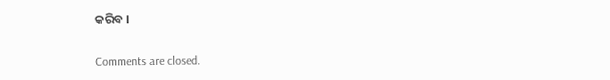କରିବ ।

Comments are closed.